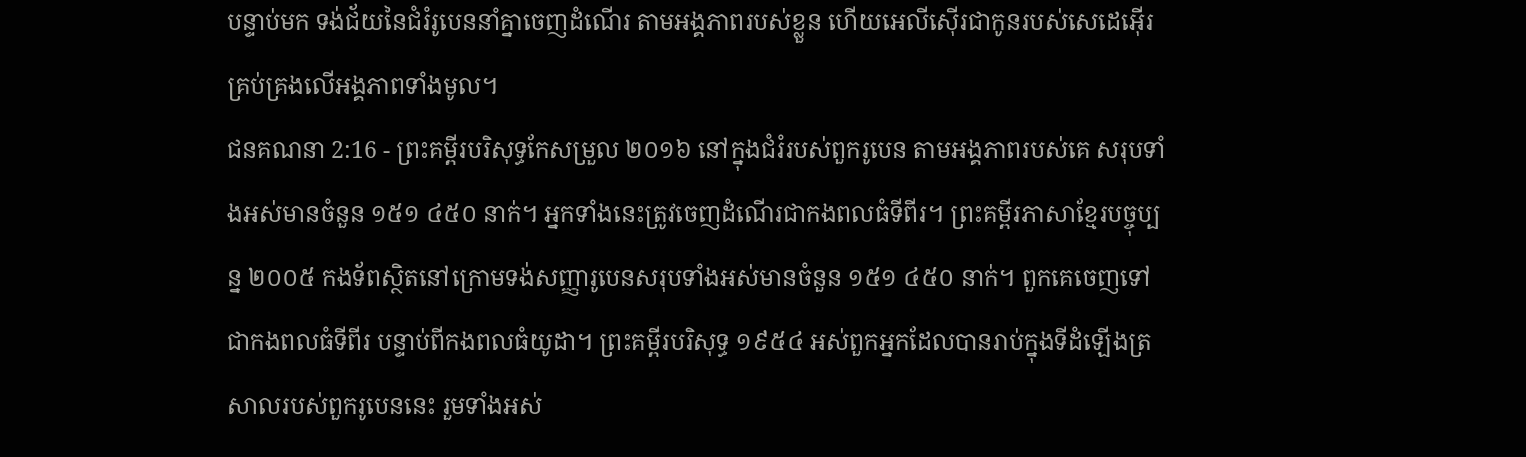បន្ទាប់មក ទង់ជ័យនៃជំរំរូបេននាំគ្នាចេញដំណើរ តាមអង្គភាពរបស់ខ្លួន ហើយអេលីស៊ើរជាកូនរបស់សេដេអ៊ើរ គ្រប់គ្រងលើអង្គភាពទាំងមូល។
ជនគណនា 2:16 - ព្រះគម្ពីរបរិសុទ្ធកែសម្រួល ២០១៦ នៅក្នុងជំរំរបស់ពួករូបេន តាមអង្គភាពរបស់គេ សរុបទាំងអស់មានចំនួន ១៥១ ៤៥០ នាក់។ អ្នកទាំងនេះត្រូវចេញដំណើរជាកងពលធំទីពីរ។ ព្រះគម្ពីរភាសាខ្មែរបច្ចុប្បន្ន ២០០៥ កងទ័ពស្ថិតនៅក្រោមទង់សញ្ញារូបេនសរុបទាំងអស់មានចំនួន ១៥១ ៤៥០ នាក់។ ពួកគេចេញទៅជាកងពលធំទីពីរ បន្ទាប់ពីកងពលធំយូដា។ ព្រះគម្ពីរបរិសុទ្ធ ១៩៥៤ អស់ពួកអ្នកដែលបានរាប់ក្នុងទីដំឡើងត្រសាលរបស់ពួករូបេននេះ រួមទាំងអស់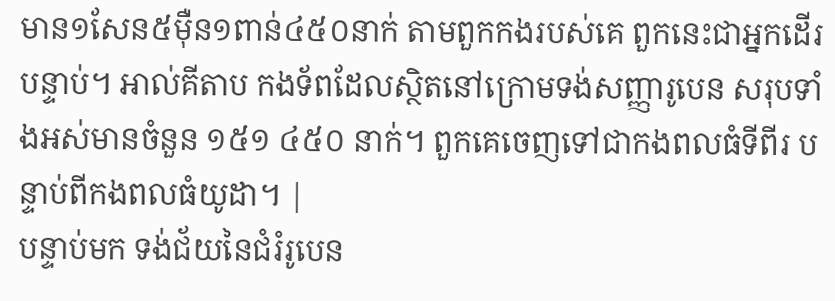មាន១សែន៥ម៉ឺន១ពាន់៤៥០នាក់ តាមពួកកងរបស់គេ ពួកនេះជាអ្នកដើរបន្ទាប់។ អាល់គីតាប កងទ័ពដែលស្ថិតនៅក្រោមទង់សញ្ញារូបេន សរុបទាំងអស់មានចំនួន ១៥១ ៤៥០ នាក់។ ពួកគេចេញទៅជាកងពលធំទីពីរ បន្ទាប់ពីកងពលធំយូដា។ |
បន្ទាប់មក ទង់ជ័យនៃជំរំរូបេន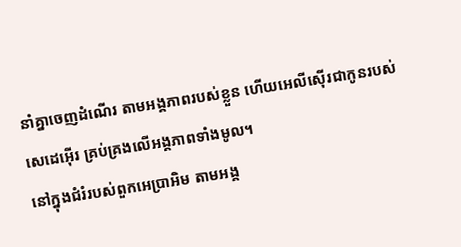នាំគ្នាចេញដំណើរ តាមអង្គភាពរបស់ខ្លួន ហើយអេលីស៊ើរជាកូនរបស់សេដេអ៊ើរ គ្រប់គ្រងលើអង្គភាពទាំងមូល។
នៅក្នុងជំរំរបស់ពួកអេប្រាអិម តាមអង្គ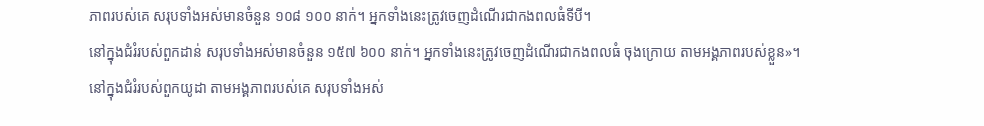ភាពរបស់គេ សរុបទាំងអស់មានចំនួន ១០៨ ១០០ នាក់។ អ្នកទាំងនេះត្រូវចេញដំណើរជាកងពលធំទីបី។
នៅក្នុងជំរំរបស់ពួកដាន់ សរុបទាំងអស់មានចំនួន ១៥៧ ៦០០ នាក់។ អ្នកទាំងនេះត្រូវចេញដំណើរជាកងពលធំ ចុងក្រោយ តាមអង្គភាពរបស់ខ្លួន»។
នៅក្នុងជំរំរបស់ពួកយូដា តាមអង្គភាពរបស់គេ សរុបទាំងអស់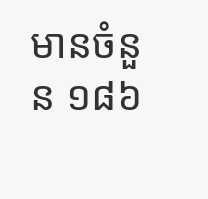មានចំនួន ១៨៦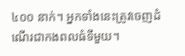៤០០ នាក់។ អ្នកទាំងនេះត្រូវចេញដំណើរជាកងពលធំទីមួយ។